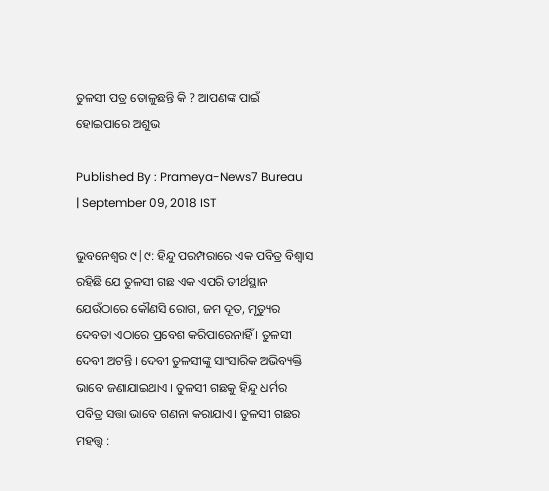ତୁଳସୀ ପତ୍ର ତୋଳୁଛନ୍ତି କି ? ଆପଣଙ୍କ ପାଇଁ ହୋଇପାରେ ଅଶୁଭ

Published By : Prameya-News7 Bureau | September 09, 2018 IST

ଭୁବନେଶ୍ବର ୯|୯: ହିନ୍ଦୁ ପରମ୍ପରାରେ ଏକ ପବିତ୍ର ବିଶ୍ବାସ ରହିଛି ଯେ ତୁଳସୀ ଗଛ ଏକ ଏପରି ତୀର୍ଥସ୍ଥାନ ଯେଉଁଠାରେ କୌଣସି ରୋଗ, ଜମ ଦୂତ, ମୃତ୍ୟୁର ଦେବତା ଏଠାରେ ପ୍ରବେଶ କରିପାରେନାହିଁ । ତୁଳସୀ ଦେବୀ ଅଟନ୍ତି । ଦେବୀ ତୁଳସୀଙ୍କୁ ସାଂସାରିକ ଅଭିବ୍ୟକ୍ତି ଭାବେ ଜଣାଯାଇଥାଏ । ତୁଳସୀ ଗଛକୁ ହିନ୍ଦୁ ଧର୍ମର ପବିତ୍ର ସତ୍ତା ଭାବେ ଗଣନା କରାଯାଏ। ତୁଳସୀ ଗଛର ମହତ୍ତ୍ବ :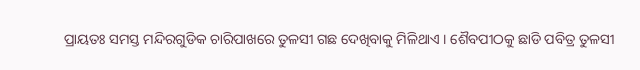ପ୍ରାୟତଃ ସମସ୍ତ ମନ୍ଦିରଗୁଡିକ ଚାରିପାଖରେ ତୁଳସୀ ଗଛ ଦେଖିବାକୁ ମିଳିଥାଏ । ଶୈବପୀଠକୁ ଛାଡି ପବିତ୍ର ତୁଳସୀ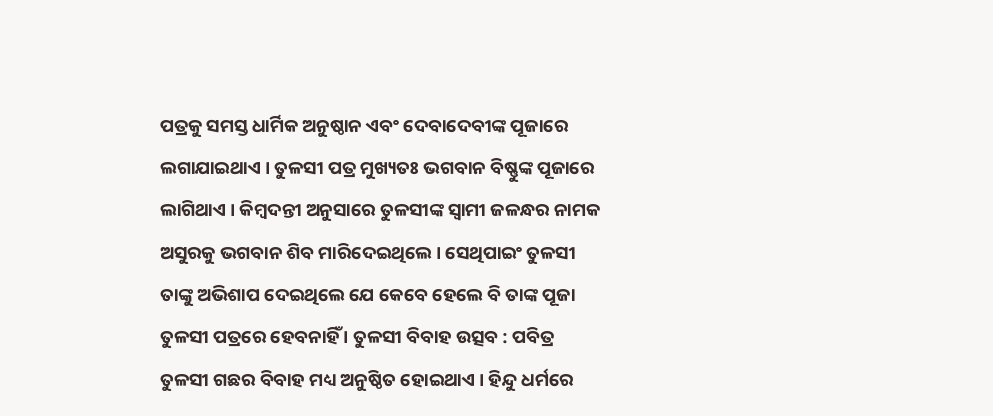ପତ୍ରକୁ ସମସ୍ତ ଧାର୍ମିକ ଅନୁଷ୍ଠାନ ଏବଂ ଦେବାଦେବୀଙ୍କ ପୂଜାରେ ଲଗାଯାଇଥାଏ । ତୁଳସୀ ପତ୍ର ମୁଖ୍ୟତଃ ଭଗବାନ ବିଷ୍ଣୁଙ୍କ ପୂଜାରେ ଲାଗିଥାଏ । କିମ୍ବଦନ୍ତୀ ଅନୁସାରେ ତୁଳସୀଙ୍କ ସ୍ବାମୀ ଜଳନ୍ଧର ନାମକ ଅସୁରକୁ ଭଗବାନ ଶିବ ମାରିଦେଇଥିଲେ । ସେଥିପାଇଂ ତୁଳସୀ ତାଙ୍କୁ ଅଭିଶାପ ଦେଇଥିଲେ ଯେ କେବେ ହେଲେ ବି ତାଙ୍କ ପୂଜା ତୁଳସୀ ପତ୍ରରେ ହେବନାହିଁ । ତୁଳସୀ ବିବାହ ଉତ୍ସବ : ପବିତ୍ର ତୁଳସୀ ଗଛର ବିବାହ ମଧ୍ୟ ଅନୁଷ୍ଠିତ ହୋଇଥାଏ । ହିନ୍ଦୁ ଧର୍ମରେ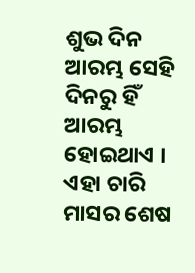ଶୁଭ ଦିନ ଆରମ୍ଭ ସେହି ଦିନରୁ ହିଁ ଆରମ୍ଭ ହୋଇଥାଏ । ଏହା ଚାରି ମାସର ଶେଷ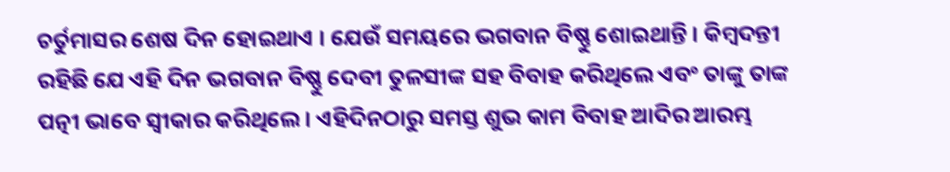ଚର୍ତୁମାସର ଶେଷ ଦିନ ହୋଇଥାଏ । ଯେଉଁ ସମୟରେ ଭଗବାନ ବିଷ୍ଣୁ ଶୋଇଥାନ୍ତି । କିମ୍ବଦନ୍ତୀ ରହିଛି ଯେ ଏହି ଦିନ ଭଗବାନ ବିଷ୍ଣୁ ଦେବୀ ତୁଳସୀଙ୍କ ସହ ବିବାହ କରିଥିଲେ ଏବଂ ତାଙ୍କୁ ତାଙ୍କ ପତ୍ନୀ ଭାବେ ସ୍ବୀକାର କରିଥିଲେ । ଏହିଦିନଠାରୁ ସମସ୍ତ ଶୁଭ କାମ ବିବାହ ଆଦିର ଆରମ୍ଭ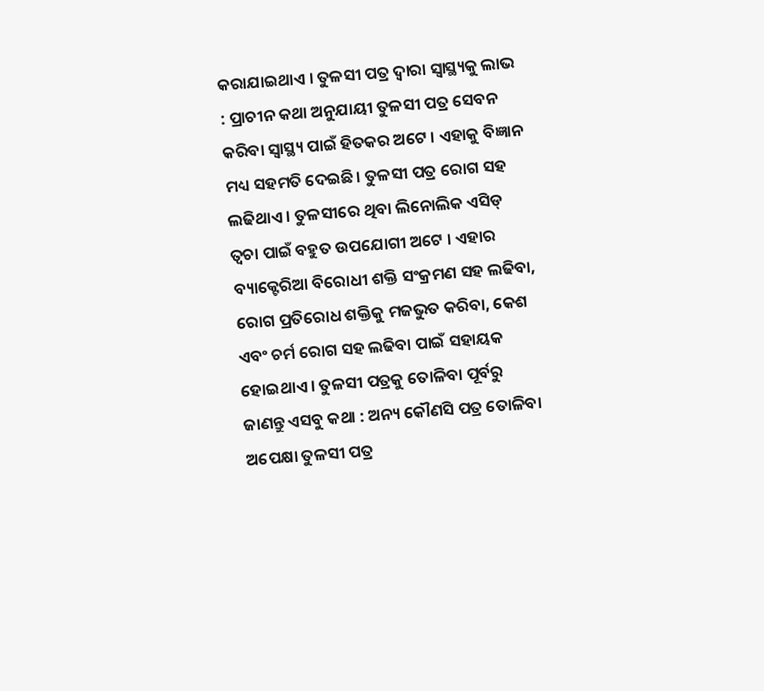କରାଯାଇଥାଏ । ତୁଳସୀ ପତ୍ର ଦ୍ବାରା ସ୍ବାସ୍ଥ୍ୟକୁ ଲାଭ : ପ୍ରାଚୀନ କଥା ଅନୁଯାୟୀ ତୁଳସୀ ପତ୍ର ସେବନ କରିବା ସ୍ବାସ୍ଥ୍ୟ ପାଇଁ ହିତକର ଅଟେ । ଏହାକୁ ବିଜ୍ଞାନ ମଧ୍ୟ ସହମତି ଦେଇଛି। ତୁଳସୀ ପତ୍ର ରୋଗ ସହ ଲଢିଥାଏ । ତୁଳସୀରେ ଥିବା ଲିନୋଲିକ ଏସିଡ୍ ତ୍ବଚା ପାଇଁ ବହୁତ ଉପଯୋଗୀ ଅଟେ । ଏହାର ବ୍ୟାକ୍ଟେରିଆ ବିରୋଧୀ ଶକ୍ତି ସଂକ୍ରମଣ ସହ ଲଢିବା, ରୋଗ ପ୍ରତିରୋଧ ଶକ୍ତିକୁ ମଜଭୁତ କରିବା, କେଶ ଏବଂ ଚର୍ମ ରୋଗ ସହ ଲଢିବା ପାଇଁ ସହାୟକ ହୋଇଥାଏ । ତୁଳସୀ ପତ୍ରକୁ ତୋଳିବା ପୂର୍ବରୁ ଜାଣନ୍ତୁ ଏସବୁ କଥା : ଅନ୍ୟ କୌଣସି ପତ୍ର ତୋଳିବା ଅପେକ୍ଷା ତୁଳସୀ ପତ୍ର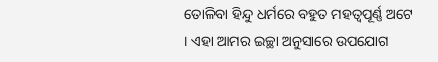ତୋଳିବା ହିନ୍ଦୁ ଧର୍ମରେ ବହୁତ ମହତ୍ବପୂର୍ଣ୍ଣ ଅଟେ । ଏହା ଆମର ଇଚ୍ଛା ଅନୁସାରେ ଉପଯୋଗ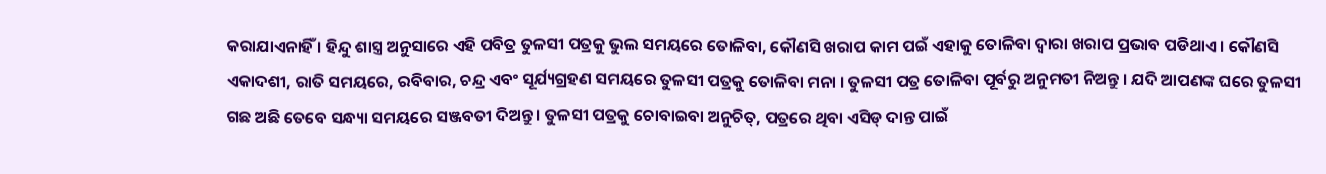କରାଯାଏନାହିଁ । ହିନ୍ଦୁ ଶାସ୍ତ୍ର ଅନୁସାରେ ଏହି ପବିତ୍ର ତୁଳସୀ ପତ୍ରକୁ ଭୁଲ ସମୟରେ ତୋଳିବା, କୌଣସି ଖରାପ କାମ ପଇଁ ଏହାକୁ ତୋଳିବା ଦ୍ବାରା ଖରାପ ପ୍ରଭାବ ପଡିଥାଏ । କୌଣସି ଏକାଦଶୀ, ରାତି ସମୟରେ, ରବିବାର, ଚନ୍ଦ୍ର ଏବଂ ସୂର୍ଯ୍ୟଗ୍ରହଣ ସମୟରେ ତୁଳସୀ ପତ୍ରକୁ ତୋଳିବା ମନା । ତୁଳସୀ ପତ୍ର ତୋଳିବା ପୂର୍ବରୁ ଅନୁମତୀ ନିଅନ୍ତୁ । ଯଦି ଆପଣଙ୍କ ଘରେ ତୁଳସୀ ଗଛ ଅଛି ତେବେ ସନ୍ଧ୍ୟା ସମୟରେ ସଞ୍ଜବତୀ ଦିଅନ୍ତୁ । ତୁଳସୀ ପତ୍ରକୁ ଚୋବାଇବା ଅନୁଚିତ୍, ପତ୍ରରେ ଥିବା ଏସିଡ୍ ଦାନ୍ତ ପାଇଁ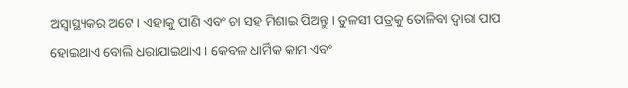ଅସ୍ବାସ୍ଥ୍ୟକର ଅଟେ। ଏହାକୁ ପାଣି ଏବଂ ଚା ସହ ମିଶାଇ ପିଅନ୍ତୁ। ତୁଳସୀ ପତ୍ରକୁ ତୋଳିବା ଦ୍ବାରା ପାପ ହୋଇଥାଏ ବୋଲି ଧରାଯାଇଥାଏ । କେବଳ ଧାର୍ମିକ କାମ ଏବଂ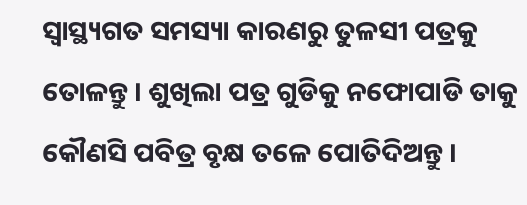ସ୍ବାସ୍ଥ୍ୟଗତ ସମସ୍ୟା କାରଣରୁ ତୁଳସୀ ପତ୍ରକୁ ତୋଳନ୍ତୁ । ଶୁଖିଲା ପତ୍ର ଗୁଡିକୁ ନଫୋପାଡି ତାକୁ କୌଣସି ପବିତ୍ର ବୃକ୍ଷ ତଳେ ପୋତିଦିଅନ୍ତୁ ।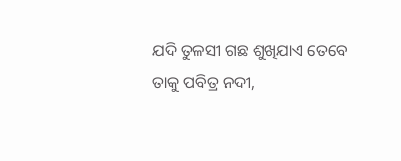ଯଦି ତୁଳସୀ ଗଛ ଶୁଖିଯାଏ ତେବେ ତାକୁ ପବିତ୍ର ନଦୀ,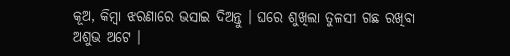କୂଅ, କିମ୍ବା ଝରଣାରେ ଭସାଇ ଦିଅନ୍ତୁ । ଘରେ ଶୁଖିଲା ତୁଳସୀ ଗଛ ରଖିବା ଅଶୁଭ ଅଟେ ।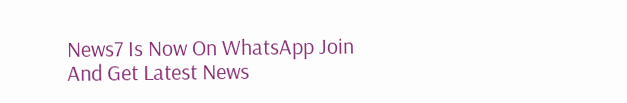News7 Is Now On WhatsApp Join And Get Latest News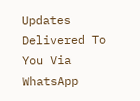Updates Delivered To You Via WhatsApp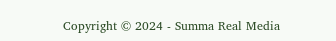Copyright © 2024 - Summa Real Media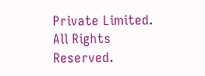Private Limited. All Rights Reserved.